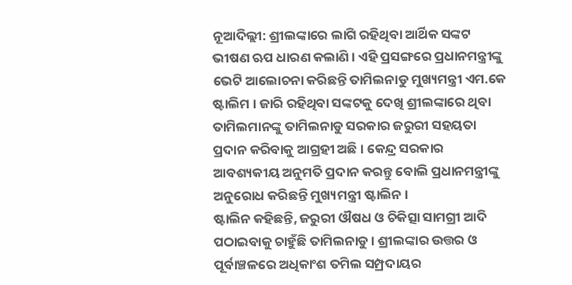ନୂଆଦିଲ୍ଲୀ: ଶ୍ରୀଲଙ୍କାରେ ଲାଗି ରହିଥିବା ଆର୍ଥିକ ସଙ୍କଟ ଭୀଷଣ ଋପ ଧାରଣ କଲାଣି । ଏହି ପ୍ରସଙ୍ଗରେ ପ୍ରଧାନମନ୍ତ୍ରୀଙ୍କୁ ଭେଟି ଆଲୋଚନା କରିଛନ୍ତି ତାମିଲନାଡୁ ମୁଖ୍ୟମନ୍ତ୍ରୀ ଏମ.କେ ଷ୍ଟାଲିମ । ଜାରି ରହିଥିବା ସଙ୍କଟକୁ ଦେଖି ଶ୍ରୀଲଙ୍କାରେ ଥିବା ତାମିଲମାନଙ୍କୁ ତାମିଲନାଡୁ ସରକାର ଜରୁରୀ ସହୟତା ପ୍ରଦାନ କରିବାକୁ ଆଗ୍ରହୀ ଅଛି । କେନ୍ଦ୍ର ସରକାର ଆବଶ୍ୟକୀୟ ଅନୁମତି ପ୍ରଦାନ କରନ୍ତୁ ବୋଲି ପ୍ରଧାନମନ୍ତ୍ରୀଙ୍କୁ ଅନୁରୋଧ କରିଛନ୍ତି ମୁଖ୍ୟମନ୍ତ୍ରୀ ଷ୍ଟାଲିନ।
ଷ୍ଟାଲିନ କହିଛନ୍ତି, ଜରୁରୀ ଔଷଧ ଓ ଚିକିତ୍ସା ସାମଗ୍ରୀ ଆଦି ପଠାଇବାକୁ ଚାହୁଁଛି ତାମିଲନାଡୁ । ଶ୍ରୀଲଙ୍କାର ଉତ୍ତର ଓ ପୂର୍ବାଞ୍ଚଳରେ ଅଧିକାଂଶ ତମିଲ ସମ୍ପ୍ରଦାୟର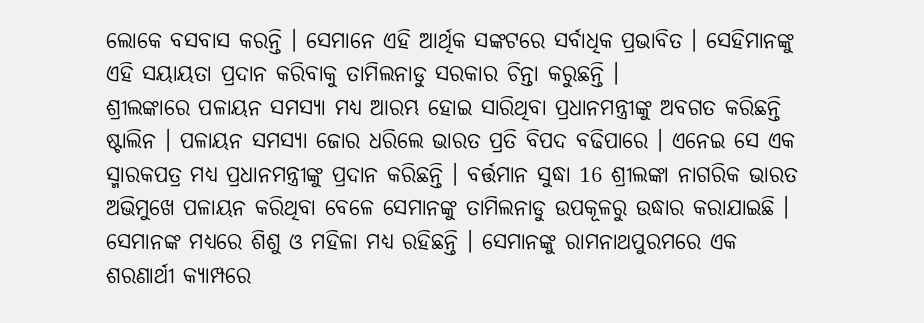ଲୋକେ ବସବାସ କରନ୍ତି । ସେମାନେ ଏହି ଆର୍ଥିକ ସଙ୍କଟରେ ସର୍ବାଧିକ ପ୍ରଭାବିତ । ସେହିମାନଙ୍କୁ ଏହି ସୟାୟତା ପ୍ରଦାନ କରିବାକୁ ତାମିଲନାଡୁ ସରକାର ଚିନ୍ତା କରୁଛନ୍ତି ।
ଶ୍ରୀଲଙ୍କାରେ ପଳାୟନ ସମସ୍ୟା ମଧ୍ୟ ଆରମ୍ଭ ହୋଇ ସାରିଥିବା ପ୍ରଧାନମନ୍ତ୍ରୀଙ୍କୁ ଅବଗତ କରିଛନ୍ତି ଷ୍ଟାଲିନ । ପଳାୟନ ସମସ୍ୟା ଜୋର ଧରିଲେ ଭାରତ ପ୍ରତି ବିପଦ ବଢିପାରେ । ଏନେଇ ସେ ଏକ ସ୍ମାରକପତ୍ର ମଧ୍ୟ ପ୍ରଧାନମନ୍ତ୍ରୀଙ୍କୁ ପ୍ରଦାନ କରିଛନ୍ତି । ବର୍ତ୍ତମାନ ସୁଦ୍ଧା 16 ଶ୍ରୀଲଙ୍କା ନାଗରିକ ଭାରତ ଅଭିମୁଖେ ପଳାୟନ କରିଥିବା ବେଳେ ସେମାନଙ୍କୁ ତାମିଲନାଡୁ ଉପକୂଳରୁ ଉଦ୍ଧାର କରାଯାଇଛି । ସେମାନଙ୍କ ମଧ୍ୟରେ ଶିଶୁ ଓ ମହିଳା ମଧ୍ୟ ରହିଛନ୍ତି । ସେମାନଙ୍କୁ ରାମନାଥପୁରମରେ ଏକ ଶରଣାର୍ଥୀ କ୍ୟାମ୍ପରେ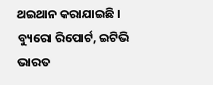ଥଇଥାନ କରାଯାଇଛି ।
ବ୍ୟୁରୋ ରିପୋର୍ଟ, ଇଟିଭି ଭାରତ